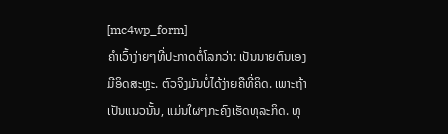[mc4wp_form]
ຄຳເວົ້າງ່າຍໆທີ່ປະກາດຕໍ່ໂລກວ່າ: ເປັນນາຍຕົນເອງ ມີອິດສະຫຼະ. ຕົວຈິງມັນບໍ່ໄດ້ງ່າຍຄືທີ່ຄິດ. ເພາະຖ້າເປັນແນວນັ້ນ, ແມ່ນໃຜໆກະຄົງເຮັດທຸລະກິດ. ທຸ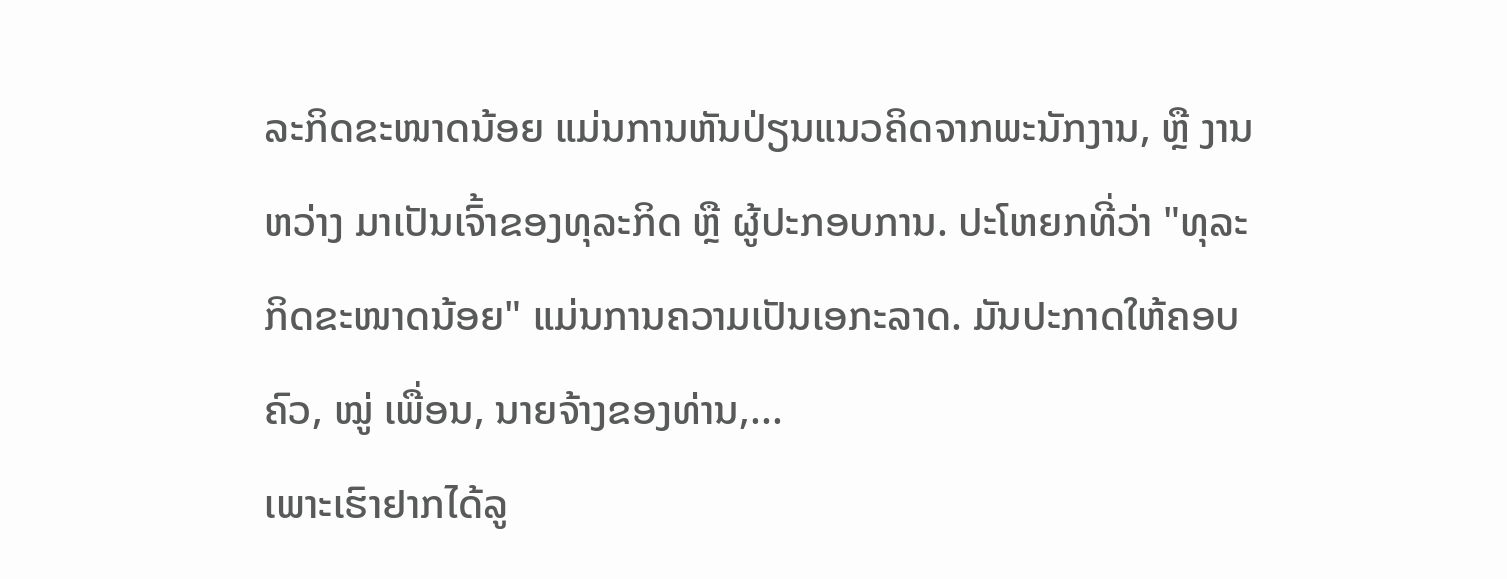ລະກິດຂະໜາດນ້ອຍ ແມ່ນການຫັນປ່ຽນແນວຄິດຈາກພະນັກງານ, ຫຼື ງານຫວ່າງ ມາເປັນເຈົ້າຂອງທຸລະກິດ ຫຼື ຜູ້ປະກອບການ. ປະໂຫຍກທີ່ວ່າ "ທຸລະກິດຂະໜາດນ້ອຍ" ແມ່ນການຄວາມເປັນເອກະລາດ. ມັນປະກາດໃຫ້ຄອບຄົວ, ໝູ່ ເພື່ອນ, ນາຍຈ້າງຂອງທ່ານ,...
ເພາະເຮົາຢາກໄດ້ລູ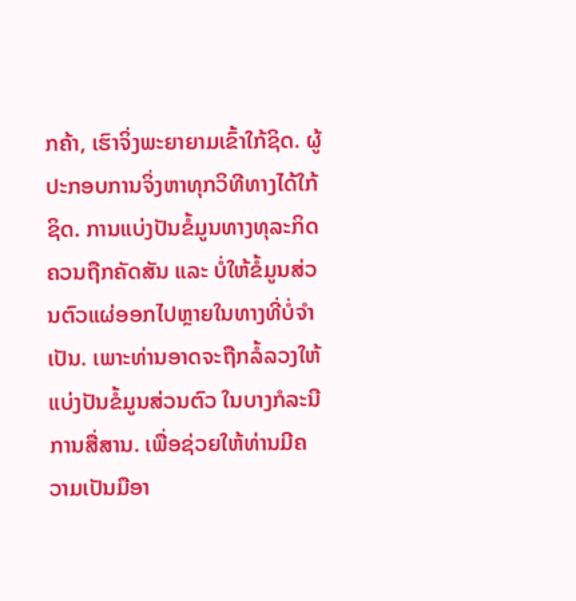ກຄ້າ, ເຮົາຈິ່ງພະຍາຍາມເຂົ້າໃກ້ຊິດ. ຜູ້ປະກອບການຈິ່ງຫາທຸກວິທີທາງໄດ້ໃກ້ຊິດ. ການແບ່ງປັນຂໍ້ມູນທາງທຸລະກິດຄວນຖືກຄັດສັນ ແລະ ບໍ່ໃຫ້ຂໍ້ມູນສ່ວນຕົວແຜ່ອອກໄປຫຼາຍໃນທາງທີ່ບໍ່ຈຳເປັນ. ເພາະທ່ານອາດຈະຖືກລໍ້ລວງໃຫ້ແບ່ງປັນຂໍ້ມູນສ່ວນຕົວ ໃນບາງກໍລະນີການສື່ສານ. ເພື່ອຊ່ວຍໃຫ້ທ່ານມີຄວາມເປັນມືອາ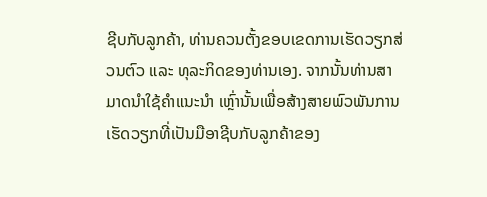ຊີບກັບລູກຄ້າ, ທ່ານຄວນຕັ້ງຂອບເຂດການເຮັດວຽກສ່ວນຕົວ ແລະ ທຸລະກິດຂອງທ່ານເອງ. ຈາກນັ້ນທ່ານສາມາດນຳໃຊ້ຄຳແນະນຳ ເຫຼົ່ານັ້ນເພື່ອສ້າງສາຍພົວພັນການເຮັດວຽກທີ່ເປັນມືອາຊີບກັບລູກຄ້າຂອງ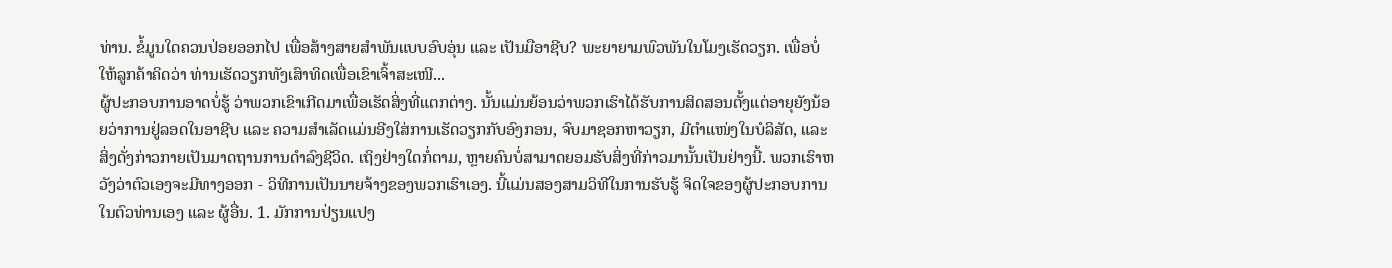ທ່ານ. ຂໍ້ມູນໃດຄວນປ່ອຍອອກໄປ ເພື່ອສ້າງສາຍສຳພັນແບບອົບອຸ່ນ ແລະ ເປັນມືອາຊີບ? ພະຍາຍາມພົວພັນໃນໂມງເຮັດວຽກ. ເພື່ອບໍ່ໃຫ້ລູກຄ້າຄິດວ່າ ທ່ານເຮັດວຽກທັງເສົາທິດເພື່ອເຂົາເຈົ້າສະເໜີ...
ຜູ້ປະກອບການອາດບໍ່ຮູ້ ວ່າພວກເຂົາເກີດມາເພື່ອເຮັດສິ່ງທີ່ແຕກຕ່າງ. ນັ້ນແມ່ນຍ້ອນວ່າພວກເຮົາໄດ້ຮັບການສິດສອນຕັ້ງແຕ່ອາຍຸຍັງນ້ອຍວ່າການຢູ່ລອດໃນອາຊີບ ແລະ ຄວາມສຳເລັດແມ່ນອີງໃສ່ການເຮັດວຽກກັບອົງກອນ, ຈົບມາຊອກຫາວຽກ, ມີຕຳແໜ່ງໃນບໍລິສັດ, ແລະ ສິ່ງດັ່ງກ່າວກາຍເປັນມາດຖານການດຳລົງຊີວິດ. ເຖິງຢ່າງໃດກໍ່ຕາມ, ຫຼາຍຄົນບໍ່ສາມາດຍອມຮັບສິ່ງທີ່ກ່າວມານັ້ນເປັນຢ່າງນີ້. ພວກເຮົາຫວັງວ່າຕົວເອງຈະມີທາງອອກ - ວິທີການເປັນນາຍຈ້າງຂອງພວກເຮົາເອງ. ນີ້ແມ່ນສອງສາມວິທີໃນການຮັບຮູ້ ຈິດໃຈຂອງຜູ້ປະກອບການ ໃນຕົວທ່ານເອງ ແລະ ຜູ້ອື່ນ. 1. ມັກການປ່ຽນແປງ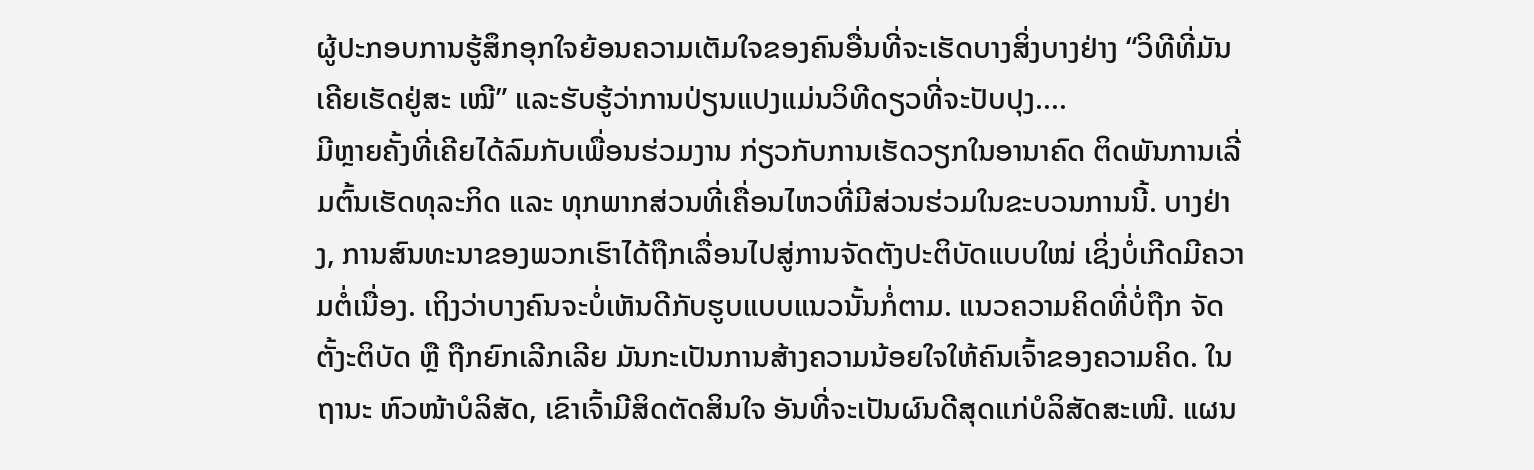ຜູ້ປະກອບການຮູ້ສຶກອຸກໃຈຍ້ອນຄວາມເຕັມໃຈຂອງຄົນອື່ນທີ່ຈະເຮັດບາງສິ່ງບາງຢ່າງ “ວິທີທີ່ມັນເຄີຍເຮັດຢູ່ສະ ເໝີ” ແລະຮັບຮູ້ວ່າການປ່ຽນແປງແມ່ນວິທີດຽວທີ່ຈະປັບປຸງ....
ມີຫຼາຍຄັ້ງທີ່ເຄີຍໄດ້ລົມກັບເພື່ອນຮ່ວມງານ ກ່ຽວກັບການເຮັດວຽກໃນອານາຄົດ ຕິດພັນການເລີ່ມຕົ້ນເຮັດທຸລະກິດ ແລະ ທຸກພາກສ່ວນທີ່ເຄື່ອນໄຫວທີ່ມີສ່ວນຮ່ວມໃນຂະບວນການນີ້. ບາງຢ່າງ, ການສົນທະນາຂອງພວກເຮົາໄດ້ຖືກເລື່ອນໄປສູ່ການຈັດຕັງປະຕິບັດແບບໃໝ່ ເຊິ່ງບໍ່ເກີດມີຄວາມຕໍ່ເນື່ອງ. ເຖິງວ່າບາງຄົນຈະບໍ່ເຫັນດີກັບຮູບແບບແນວນັ້ນກໍ່ຕາມ. ແນວຄວາມຄິດທີ່ບໍ່ຖືກ ຈັດຕັ້ງະຕິບັດ ຫຼື ຖືກຍົກເລີກເລີຍ ມັນກະເປັນການສ້າງຄວາມນ້ອຍໃຈໃຫ້ຄົນເຈົ້າຂອງຄວາມຄິດ. ໃນຖານະ ຫົວໜ້າບໍລິສັດ, ເຂົາເຈົ້າມີສິດຕັດສິນໃຈ ອັນທີ່ຈະເປັນຜົນດີສຸດແກ່ບໍລິສັດສະເໜີ. ແຜນ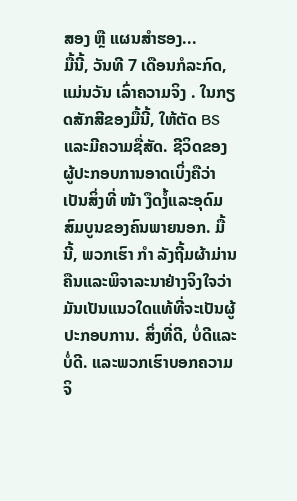ສອງ ຫຼື ແຜນສຳຮອງ...
ມື້ນີ້, ວັນທີ 7 ເດືອນກໍລະກົດ, ແມ່ນວັນ ເລົ່າຄວາມຈິງ . ໃນກຽດສັກສີຂອງມື້ນີ້, ໃຫ້ຕັດ BS ແລະມີຄວາມຊື່ສັດ. ຊີວິດຂອງຜູ້ປະກອບການອາດເບິ່ງຄືວ່າເປັນສິ່ງທີ່ ໜ້າ ງຶດງໍ້ແລະອຸດົມສົມບູນຂອງຄົນພາຍນອກ. ມື້ນີ້, ພວກເຮົາ ກຳ ລັງຖີ້ມຜ້າມ່ານຄືນແລະພິຈາລະນາຢ່າງຈິງໃຈວ່າມັນເປັນແນວໃດແທ້ທີ່ຈະເປັນຜູ້ປະກອບການ. ສິ່ງທີ່ດີ, ບໍ່ດີແລະບໍ່ດີ. ແລະພວກເຮົາບອກຄວາມຈິ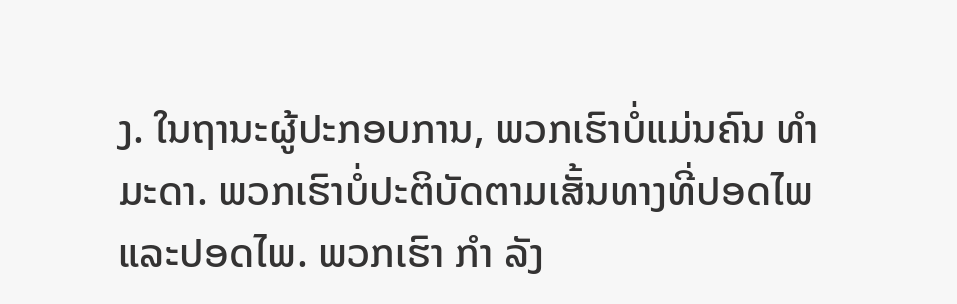ງ. ໃນຖານະຜູ້ປະກອບການ, ພວກເຮົາບໍ່ແມ່ນຄົນ ທຳ ມະດາ. ພວກເຮົາບໍ່ປະຕິບັດຕາມເສັ້ນທາງທີ່ປອດໄພແລະປອດໄພ. ພວກເຮົາ ກຳ ລັງ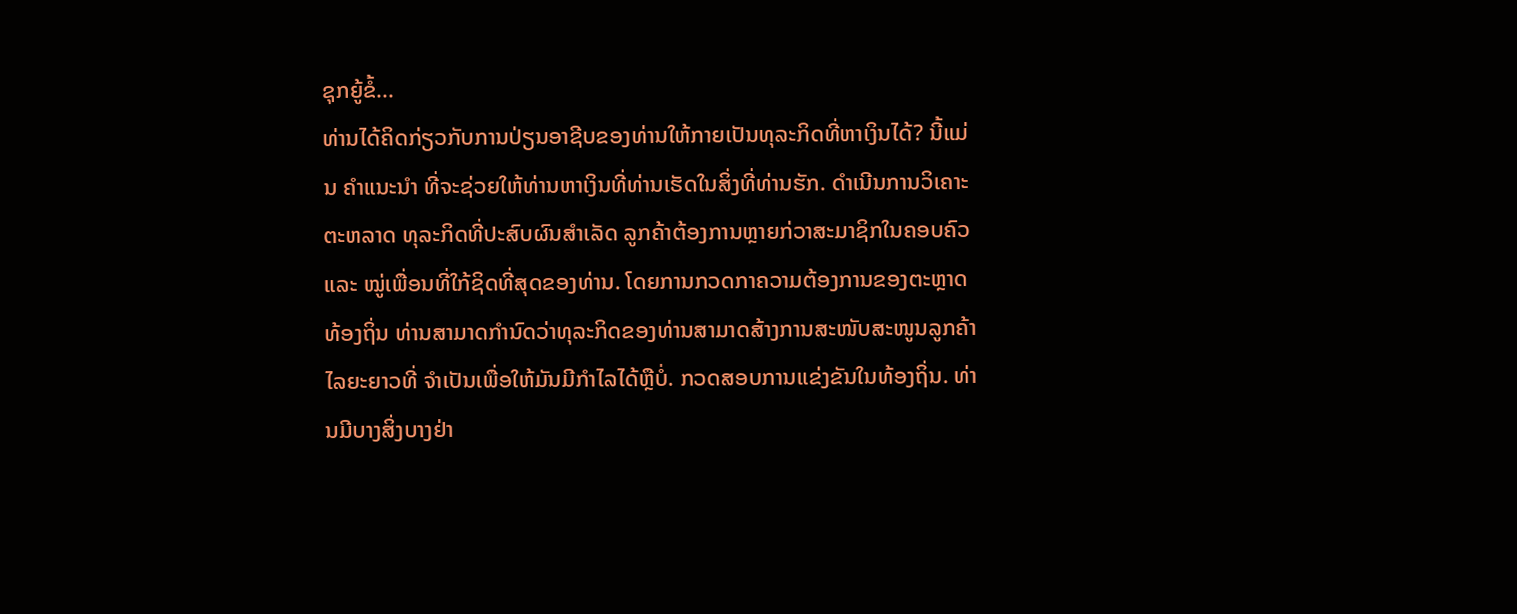ຊຸກຍູ້ຂໍ້...
ທ່ານໄດ້ຄິດກ່ຽວກັບການປ່ຽນອາຊີບຂອງທ່ານໃຫ້ກາຍເປັນທຸລະກິດທີ່ຫາເງິນໄດ້? ນີ້ແມ່ນ ຄຳແນະນຳ ທີ່ຈະຊ່ວຍໃຫ້ທ່ານຫາເງິນທີ່ທ່ານເຮັດໃນສິ່ງທີ່ທ່ານຮັກ. ດໍາເນີນການວິເຄາະຕະຫລາດ ທຸລະກິດທີ່ປະສົບຜົນສຳເລັດ ລູກຄ້າຕ້ອງການຫຼາຍກ່ວາສະມາຊິກໃນຄອບຄົວ ແລະ ໝູ່ເພື່ອນທີ່ໃກ້ຊິດທີ່ສຸດຂອງທ່ານ. ໂດຍການກວດກາຄວາມຕ້ອງການຂອງຕະຫຼາດທ້ອງຖິ່ນ ທ່ານສາມາດກຳນົດວ່າທຸລະກິດຂອງທ່ານສາມາດສ້າງການສະໜັບສະໜູນລູກຄ້າໄລຍະຍາວທີ່ ຈຳເປັນເພື່ອໃຫ້ມັນມີກຳໄລໄດ້ຫຼືບໍ່. ກວດສອບການແຂ່ງຂັນໃນທ້ອງຖິ່ນ. ທ່ານມີບາງສິ່ງບາງຢ່າ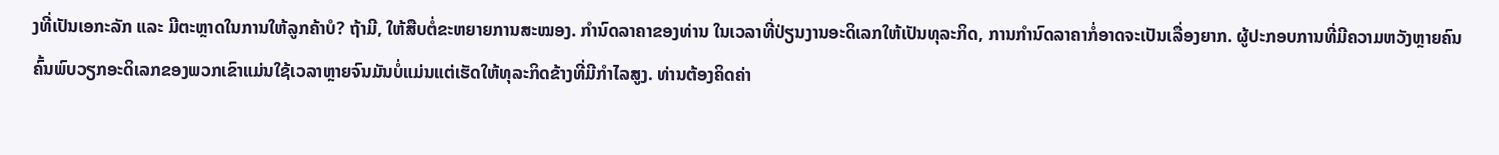ງທີ່ເປັນເອກະລັກ ແລະ ມີຕະຫຼາດໃນການໃຫ້ລູກຄ້າບໍ? ຖ້າມີ, ໃຫ້ສືບຕໍ່ຂະຫຍາຍການສະໝອງ. ກຳນົດລາຄາຂອງທ່ານ ໃນເວລາທີ່ປ່ຽນງານອະດິເລກໃຫ້ເປັນທຸລະກິດ, ການກຳນົດລາຄາກໍ່ອາດຈະເປັນເລື່ອງຍາກ. ຜູ້ປະກອບການທີ່ມີຄວາມຫວັງຫຼາຍຄົນຄົ້ນພົບວຽກອະດິເລກຂອງພວກເຂົາແມ່ນໃຊ້ເວລາຫຼາຍຈົນມັນບໍ່ແມ່ນແຕ່ເຮັດໃຫ້ທຸລະກິດຂ້າງທີ່ມີກຳໄລສູງ. ທ່ານຕ້ອງຄິດຄ່າ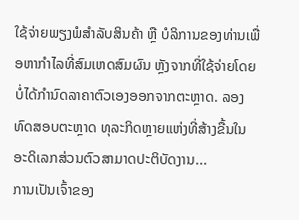ໃຊ້ຈ່າຍພຽງພໍສຳລັບສິນຄ້າ ຫຼື ບໍລິການຂອງທ່ານເພື່ອຫາກຳໄລທີ່ສົມເຫດສົມຜົນ ຫຼັງຈາກທີ່ໃຊ້ຈ່າຍໂດຍບໍ່ໄດ້ກຳນົດລາຄາຕົວເອງອອກຈາກຕະຫຼາດ. ລອງທົດສອບຕະຫຼາດ ທຸລະກິດຫຼາຍແຫ່ງທີ່ສ້າງຂື້ນໃນອະດິເລກສ່ວນຕົວສາມາດປະຕິບັດງານ...
ການເປັນເຈົ້າຂອງ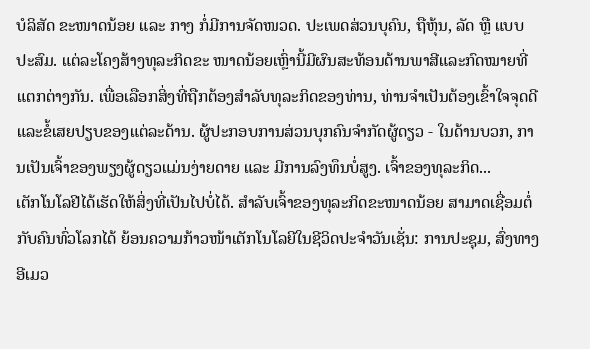ບໍລິສັດ ຂະໜາດນ້ອຍ ແລະ ກາງ ກໍ່ມີການຈັດໜວດ. ປະເພດສ່ວນບຸຄົນ, ຖືຫຸ້ນ, ລັດ ຫຼື ແບບປະສົມ. ແຕ່ລະໂຄງສ້າງທຸລະກິດຂະ ໜາດນ້ອຍເຫຼົ່ານີ້ມີຜົນສະທ້ອນດ້ານພາສີແລະກົດໝາຍທີ່ແຕກຕ່າງກັນ. ເພື່ອເລືອກສິ່ງທີ່ຖືກຕ້ອງສຳລັບທຸລະກິດຂອງທ່ານ, ທ່ານຈຳເປັນຕ້ອງເຂົ້າໃຈຈຸດດີແລະຂໍ້ເສຍປຽບຂອງແຕ່ລະດ້ານ. ຜູ້ປະກອບການສ່ວນບຸກຄົນຈຳກັດຜູ້ດຽວ - ໃນດ້ານບວກ, ການເປັນເຈົ້າຂອງພຽງຜູ້ດຽວແມ່ນງ່າຍດາຍ ແລະ ມີການລົງທຶນບໍ່ສູງ. ເຈົ້າຂອງທຸລະກິດ...
ເຕັກໂນໂລຢີໄດ້ເຮັດໃຫ້ສິ່ງທີ່ເປັນໄປບໍ່ໄດ້. ສໍາລັບເຈົ້າຂອງທຸລະກິດຂະໜາດນ້ອຍ ສາມາດເຊື່ອມຕໍ່ກັບຄົນທົ່ວໂລກໄດ້ ຍ້ອນຄວາມກ້າວໜ້າເຕັກໂນໂລຍີໃນຊີວິດປະຈຳວັນເຊັ່ນ: ການປະຊຸມ, ສົ່ງທາງອີເມວ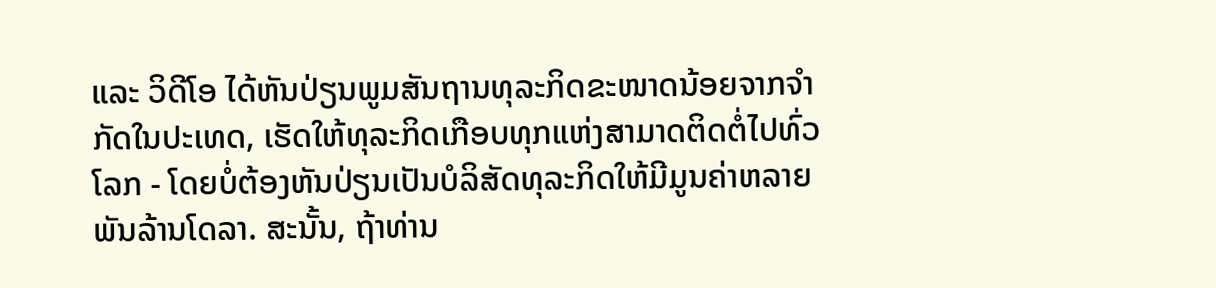ແລະ ວິດີໂອ ໄດ້ຫັນປ່ຽນພູມສັນຖານທຸລະກິດຂະໜາດນ້ອຍຈາກຈຳກັດໃນປະເທດ, ເຮັດໃຫ້ທຸລະກິດເກືອບທຸກແຫ່ງສາມາດຕິດຕໍ່ໄປທົ່ວໂລກ - ໂດຍບໍ່ຕ້ອງຫັນປ່ຽນເປັນບໍລິສັດທຸລະກິດໃຫ້ມີມູນຄ່າຫລາຍພັນລ້ານໂດລາ. ສະນັ້ນ, ຖ້າທ່ານ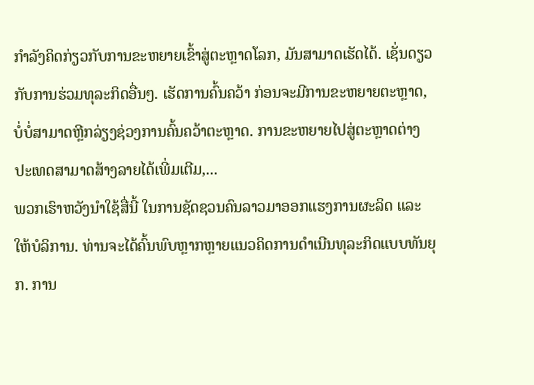ກຳລັງຄິດກ່ຽວກັບການຂະຫຍາຍເຂົ້າສູ່ຕະຫຼາດໂລກ, ມັນສາມາດເຮັດໄດ້. ເຊັ່ນດຽວກັບການຮ່ວມທຸລະກິດອື່ນໆ. ເຮັດການຄົ້ນຄວ້າ ກ່ອນຈະມີການຂະຫຍາຍຕະຫຼາດ, ບໍ່ບໍ່ສາມາດຫຼີກລ່ຽງຊ່ວງການຄົ້ນຄວ້າຕະຫຼາດ. ການຂະຫຍາຍໄປສູ່ຕະຫຼາດຕ່າງປະເທດສາມາດສ້າງລາຍໄດ້ເພີ່ມເຕີມ,...
ພວກເຮົາຫວັງນຳໃຊ້ສື່ນີ້ ໃນການຊັດຊວນຄົນລາວມາອອກແຮງການຜະລິດ ແລະ ໃຫ້ບໍລິການ. ທ່ານຈະໄດ້ຄົ້ນພົບຫຼາກຫຼາຍແນວຄິດການດຳເນີນທຸລະກິດແບບທັນຍຸກ. ການ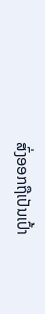ສົ່ງອອກຖືເປັນເປົ້າ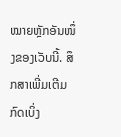ໝາຍຫຼັກອັນໜຶ່ງຂອງເວັບນີ້. ສຶກສາເພີ່ມເຕີມກົດເບິ່ງ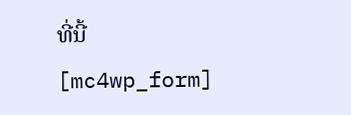ທີ່ນີ້
[mc4wp_form]